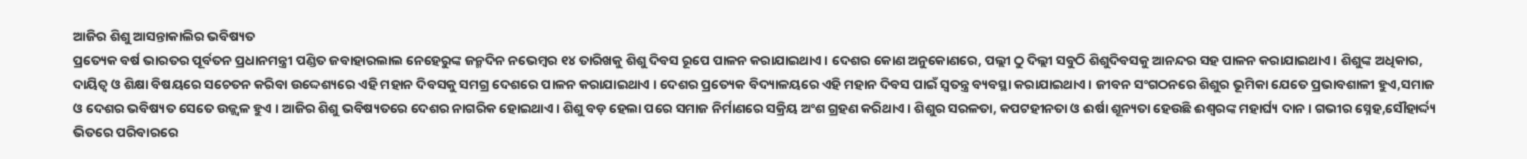ଆଜିର ଶିଶୁ ଆସନ୍ତାକାଲିର ଭବିଷ୍ୟତ
ପ୍ରତ୍ୟେକ ବର୍ଷ ଭାରତର ପୂର୍ବତନ ପ୍ରଧାନମନ୍ତ୍ରୀ ପଣ୍ଡିତ ଜବାହାରଲାଲ ନେହେରୁଙ୍କ ଜନ୍ମଦିନ ନଭେମ୍ବର ୧୪ ତାରିଖକୁ ଶିଶୁ ଦିବସ ରୂପେ ପାଳନ କରାଯାଇଥାଏ । ଦେଶର କୋଣ ଅନୁକୋଣରେ, ପଲ୍ଲୀ ଠୁ ଦିଲ୍ଲୀ ସବୁଠି ଶିଶୁଦିବସକୁ ଆନନ୍ଦର ସହ ପାଳନ କରାଯାଇଥାଏ । ଶିଶୁଙ୍କ ଅଧିକାର, ଦାୟିତ୍ୱ ଓ ଶିକ୍ଷା ବିଷୟରେ ସଚେତନ କରିବା ଉଦ୍ଦେଶ୍ୟରେ ଏହି ମହାନ ଦିବସକୁ ସମଗ୍ର ଦେଶରେ ପାଳନ କରାଯାଇଥାଏ । ଦେଶର ପ୍ରତ୍ୟେକ ବିଦ୍ୟାଳୟରେ ଏହି ମହାନ ଦିବସ ପାଇଁ ସ୍ୱତନ୍ତ୍ର ବ୍ୟବସ୍ଥା କରାଯାଇଥାଏ । ଜୀବନ ସଂଗଠନରେ ଶିଶୁର ଭୂମିକା ଯେତେ ପ୍ରଭାବଶାଳୀ ହୁଏ,ସମାଜ ଓ ଦେଶର ଭବିଷ୍ୟତ ସେତେ ଉଜ୍ଜ୍ୱଳ ହୁଏ । ଆଜିର ଶିଶୁ ଭବିଷ୍ୟତରେ ଦେଶର ନାଗରିକ ହୋଇଥାଏ । ଶିଶୁ ବଡ଼ ହେଲା ପରେ ସମାଜ ନିର୍ମାଣରେ ସକ୍ରିୟ ଅଂଶ ଗ୍ରହଣ କରିଥାଏ । ଶିଶୁର ସରଳତା, କପଟହୀନତା ଓ ଈର୍ଷା ଶୂନ୍ୟତା ହେଉଛି ଈଶ୍ୱରଙ୍କ ମହାର୍ଘ୍ୟ ଦାନ । ଗଭୀର ସ୍ନେହ,ସୌହାର୍ଦ୍ଦ୍ୟ ଭିତରେ ପରିବାରରେ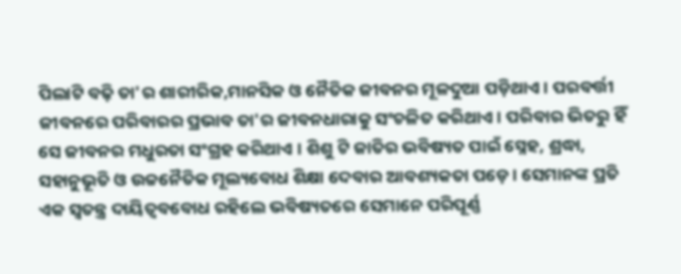ପିଲାଟି ବଢ଼ି ତା'ର ଶାରୀରିକ,ମାନସିକ ଓ ନୈତିକ ଜୀବନର ମୂଳଦୁଆ ପଡ଼ିଥାଏ । ପରବର୍ତ୍ତୀ ଜୀବନରେ ପରିବାରର ପ୍ରଭାବ ତା'ର ଜୀବନଧାରାକୁ ସଂଚଳିତ କରିଥାଏ । ପରିବାର ଭିତରୁ ହିଁ ସେ ଜୀବନର ମଧୁରତା ସଂଗ୍ରହ କରିଥାଏ । ଶିଶୁ ଟି ଜାତିର ଭବିଷ୍ୟତ ପାଇଁ ସ୍ନେହ, ଶ୍ରଦ୍ଧା, ସହାନୁଭୂତି ଓ ଉଚ୍ଚନୈତିକ ମୂଲ୍ୟବୋଧ ଶିକ୍ଷା ଦେବାର ଆବଶ୍ୟକତା ପଡ଼େ । ସେମାନଙ୍କ ପ୍ରତି ଏକ ସ୍ୱତନ୍ତ୍ର ଦାୟିତ୍ୱବବୋଧ ରହିଲେ ଭବିଷ୍ୟତରେ ସେମାନେ ପରିପୂର୍ଣ୍ଣ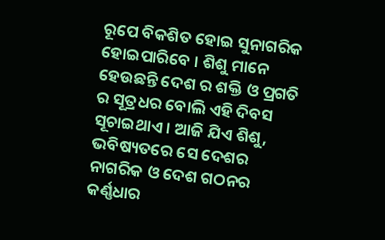ରୂପେ ବିକଶିତ ହୋଇ ସୁନାଗରିକ ହୋଇପାରିବେ । ଶିଶୁ ମାନେ ହେଉଛନ୍ତି ଦେଶ ର ଶକ୍ତି ଓ ପ୍ରଗତି ର ସୂତ୍ରଧର ବୋଲି ଏହି ଦିବସ ସୂଚାଇଥାଏ । ଆଜି ଯିଏ ଶିଶୁ, ଭବିଷ୍ୟତରେ ସେ ଦେଶର ନାଗରିକ ଓ ଦେଶ ଗଠନର କର୍ଣ୍ଣଧାର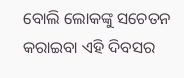ବୋଲି ଲୋକଙ୍କୁ ସଚେତନ କରାଇବା ଏହି ଦିବସର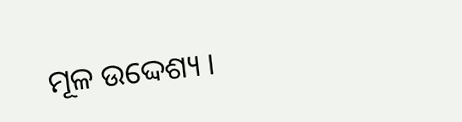ମୂଳ ଉଦ୍ଦେଶ୍ୟ ।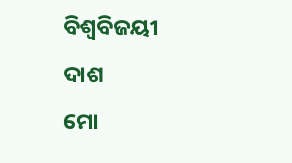ବିଶ୍ୱବିଜୟୀ ଦାଶ
ମୋ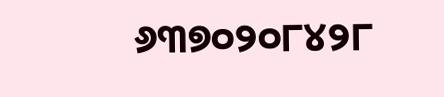୬୩୭୦୨୦୮୪୨୮